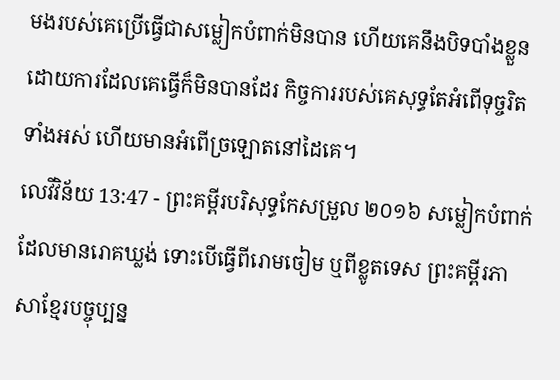មងរបស់គេប្រើធ្វើជាសម្លៀកបំពាក់មិនបាន ហើយគេនឹងបិទបាំងខ្លួន ដោយការដែលគេធ្វើក៏មិនបានដែរ កិច្ចការរបស់គេសុទ្ធតែអំពើទុច្ចរិតទាំងអស់ ហើយមានអំពើច្រឡោតនៅដៃគេ។
លេវីវិន័យ 13:47 - ព្រះគម្ពីរបរិសុទ្ធកែសម្រួល ២០១៦ សម្លៀកបំពាក់ដែលមានរោគឃ្លង់ ទោះបើធ្វើពីរោមចៀម ឬពីខ្លូតទេស ព្រះគម្ពីរភាសាខ្មែរបច្ចុប្បន្ន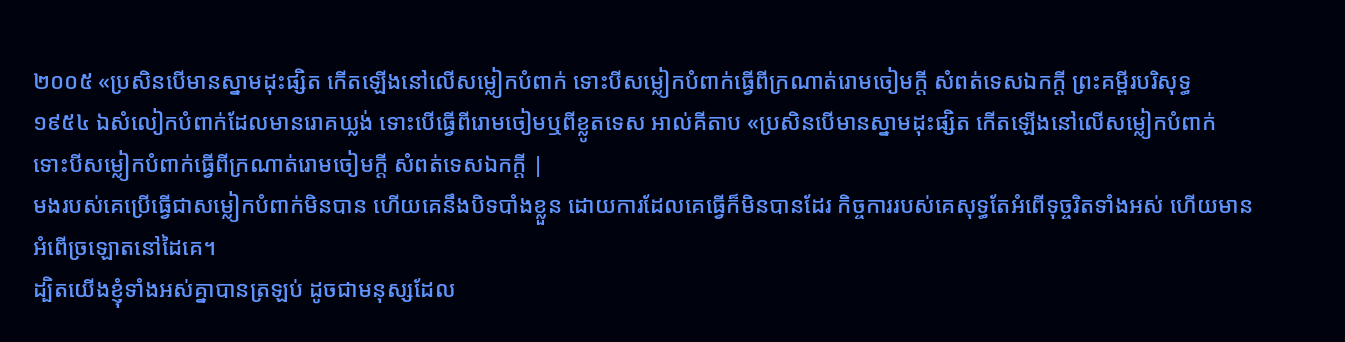២០០៥ «ប្រសិនបើមានស្នាមដុះផ្សិត កើតឡើងនៅលើសម្លៀកបំពាក់ ទោះបីសម្លៀកបំពាក់ធ្វើពីក្រណាត់រោមចៀមក្ដី សំពត់ទេសឯកក្ដី ព្រះគម្ពីរបរិសុទ្ធ ១៩៥៤ ឯសំលៀកបំពាក់ដែលមានរោគឃ្លង់ ទោះបើធ្វើពីរោមចៀមឬពីខ្លូតទេស អាល់គីតាប «ប្រសិនបើមានស្នាមដុះផ្សិត កើតឡើងនៅលើសម្លៀកបំពាក់ ទោះបីសម្លៀកបំពាក់ធ្វើពីក្រណាត់រោមចៀមក្តី សំពត់ទេសឯកក្តី |
មងរបស់គេប្រើធ្វើជាសម្លៀកបំពាក់មិនបាន ហើយគេនឹងបិទបាំងខ្លួន ដោយការដែលគេធ្វើក៏មិនបានដែរ កិច្ចការរបស់គេសុទ្ធតែអំពើទុច្ចរិតទាំងអស់ ហើយមានអំពើច្រឡោតនៅដៃគេ។
ដ្បិតយើងខ្ញុំទាំងអស់គ្នាបានត្រឡប់ ដូចជាមនុស្សដែល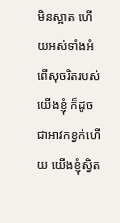មិនស្អាត ហើយអស់ទាំងអំពើសុចរិតរបស់យើងខ្ញុំ ក៏ដូចជាអាវកខ្វក់ហើយ យើងខ្ញុំស្វិត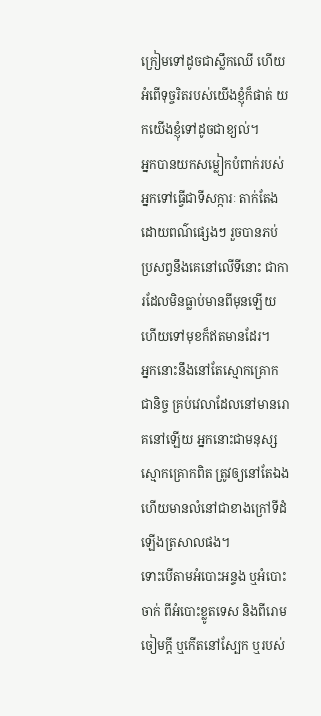ក្រៀមទៅដូចជាស្លឹកឈើ ហើយអំពើទុច្ចរិតរបស់យើងខ្ញុំក៏ផាត់ យកយើងខ្ញុំទៅដូចជាខ្យល់។
អ្នកបានយកសម្លៀកបំពាក់របស់អ្នកទៅធ្វើជាទីសក្ការៈ តាក់តែងដោយពណ៌ផ្សេងៗ រួចបានភប់ប្រសព្វនឹងគេនៅលើទីនោះ ជាការដែលមិនធ្លាប់មានពីមុនឡើយ ហើយទៅមុខក៏ឥតមានដែរ។
អ្នកនោះនឹងនៅតែស្មោកគ្រោកជានិច្ច គ្រប់វេលាដែលនៅមានរោគនៅឡើយ អ្នកនោះជាមនុស្សស្មោកគ្រោកពិត ត្រូវឲ្យនៅតែឯង ហើយមានលំនៅជាខាងក្រៅទីដំឡើងត្រសាលផង។
ទោះបើតាមអំបោះអន្ទង ឬអំបោះចាក់ ពីអំបោះខ្លូតទេស និងពីរោមចៀមក្តី ឬកើតនៅស្បែក ឬរបស់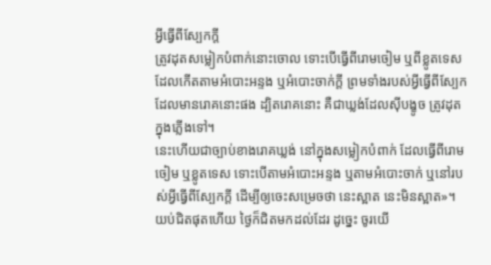អ្វីធ្វើពីស្បែកក្តី
ត្រូវដុតសម្លៀកបំពាក់នោះចោល ទោះបើធ្វើពីរោមចៀម ឬពីខ្លូតទេស ដែលកើតតាមអំបោះអន្ទង ឬអំបោះចាក់ក្តី ព្រមទាំងរបស់អ្វីធ្វើពីស្បែកដែលមានរោគនោះផង ដ្បិតរោគនោះ គឺជាឃ្លង់ដែលស៊ីបង្ខូច ត្រូវដុតក្នុងភ្លើងទៅ។
នេះហើយជាច្បាប់ខាងរោគឃ្លង់ នៅក្នុងសម្លៀកបំពាក់ ដែលធ្វើពីរោមចៀម ឬខ្លូតទេស ទោះបើតាមអំបោះអន្ទង ឬតាមអំបោះចាក់ ឬនៅរបស់អ្វីធ្វើពីស្បែកក្តី ដើម្បីឲ្យចេះសម្រេចថា នេះស្អាត នេះមិនស្អាត»។
យប់ជិតផុតហើយ ថ្ងៃក៏ជិតមកដល់ដែរ ដូច្នេះ ចូរយើ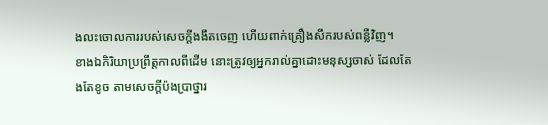ងលះចោលការរបស់សេចក្តីងងឹតចេញ ហើយពាក់គ្រឿងសឹករបស់ពន្លឺវិញ។
ខាងឯកិរិយាប្រព្រឹត្តកាលពីដើម នោះត្រូវឲ្យអ្នករាល់គ្នាដោះមនុស្សចាស់ ដែលតែងតែខូច តាមសេចក្តីប៉ងប្រាថ្នារ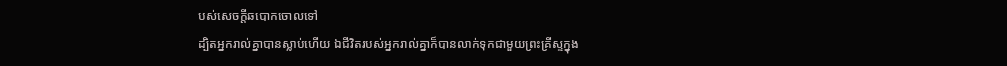បស់សេចក្តីឆបោកចោលទៅ
ដ្បិតអ្នករាល់គ្នាបានស្លាប់ហើយ ឯជីវិតរបស់អ្នករាល់គ្នាក៏បានលាក់ទុកជាមួយព្រះគ្រីស្ទក្នុង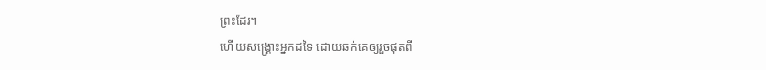ព្រះដែរ។
ហើយសង្គ្រោះអ្នកដទៃ ដោយឆក់គេឲ្យរួចផុតពី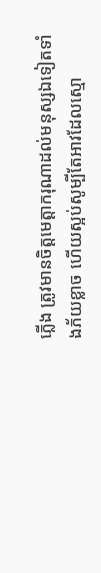ភ្លើង ត្រូវមានចិត្តមេត្តាករុណាដល់មនុស្សឯទៀតទាំងភ័យខ្លាច ហើយស្អប់សូម្បីតែអាវដែលស្មោ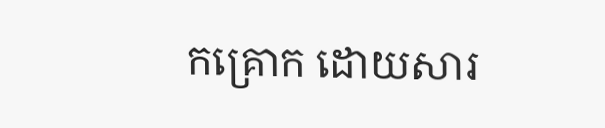កគ្រោក ដោយសារ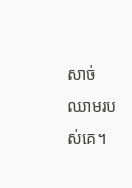សាច់ឈាមរបស់គេ។